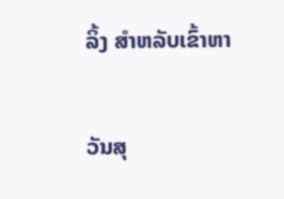ລິ້ງ ສຳຫລັບເຂົ້າຫາ

ວັນສຸ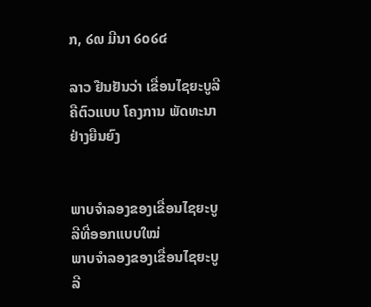ກ, ໒໙ ມີນາ ໒໐໒໔

ລາວ ຢືນຢັນວ່າ ເຂື່ອນໄຊຍະບູລີ ຄືຕົວແບບ ໂຄງການ ພັດທະນາ ຢ່າງຍືນຍົງ


ພາບຈໍາລອງຂອງເຂື່ອນໄຊຍະບູລີທີ່ອອກແບບໃໝ່
ພາບຈໍາລອງຂອງເຂື່ອນໄຊຍະບູລີ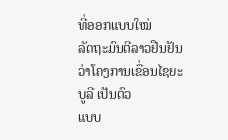ທີ່ອອກແບບໃໝ່
ລັດຖະມົນຕີລາວຢືນຢັນວ່າໂຄງການເຂື່ອນໄຊຍະບູລີ ເປັນຕົວ
ແບບ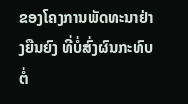ຂອງໂຄງການພັດທະນາຢ່າງຍືນຍົງ ທີ່ບໍ່ສົ່ງຜົນກະທົບຕໍ່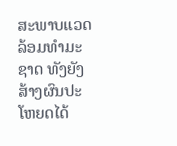ສະພາບແວດລ້ອມທໍາມະຊາດ ທັງຍັງສ້າງຜົນປະໂຫຍດໄດ້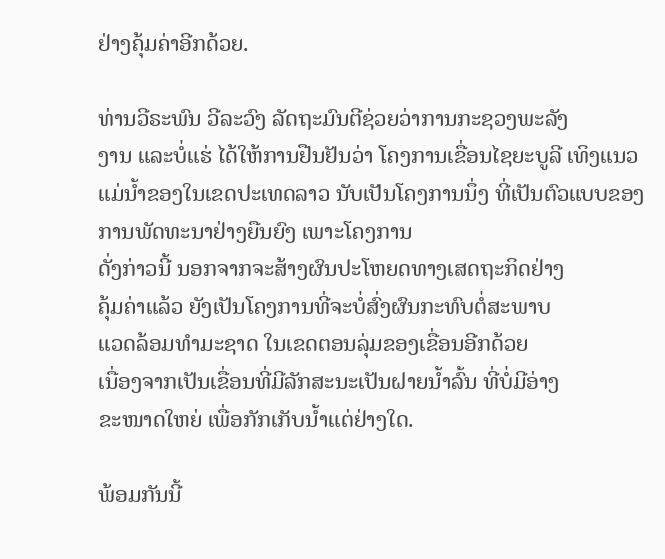ຢ່າງຄຸ້ມຄ່າອີກດ້ວຍ.

ທ່ານວີຣະພົນ ວີລະວົງ ລັດຖະມົນຕີຊ່ວຍວ່າການກະຊວງພະລັງ
ງານ ແລະບໍ່ແຮ່ ໄດ້ໃຫ້ການຢືນຢັນວ່າ ໂຄງການເຂື່ອນໄຊຍະບູລີ ເທິງແນວແມ່ນໍ້າຂອງໃນເຂດປະເທດລາວ ນັບເປັນໂຄງການນຶ່ງ ທີ່ເປັນຕົວແບບຂອງການພັດທະນາຢ່າງຍືນຍົງ ເພາະໂຄງການ
ດັ່ງກ່າວນີ້ ນອກຈາກຈະສ້າງຜົນປະໂຫຍດທາງເສດຖະກິດຢ່າງ
ຄຸ້ມຄ່າແລ້ວ ຍັງເປັນໂຄງການທີ່ຈະບໍ່ສົ່ງຜົນກະທົບຕໍ່ສະພາບ
ແວດລ້ອມທໍາມະຊາດ ໃນເຂດຕອນລຸ່ມຂອງເຂື່ອນອີກດ້ວຍ
ເນື່ອງຈາກເປັນເຂື່ອນທີ່ມີລັກສະນະເປັນຝາຍນໍ້າລົ້ນ ທີ່ບໍ່ມີອ່າງ
ຂະໜາດໃຫຍ່ ເພື່ອກັກເກັບນໍ້າແຕ່ຢ່າງໃດ.

ພ້ອມກັນນີ້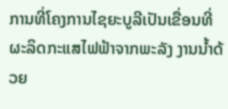ການທີ່ໂຄງການໄຊຍະບູລີເປັນເຂື່ອນທີ່ຜະລິດກະແສໄຟຟ້າຈາກພະລັງ ງານນໍ້າດ້ວຍ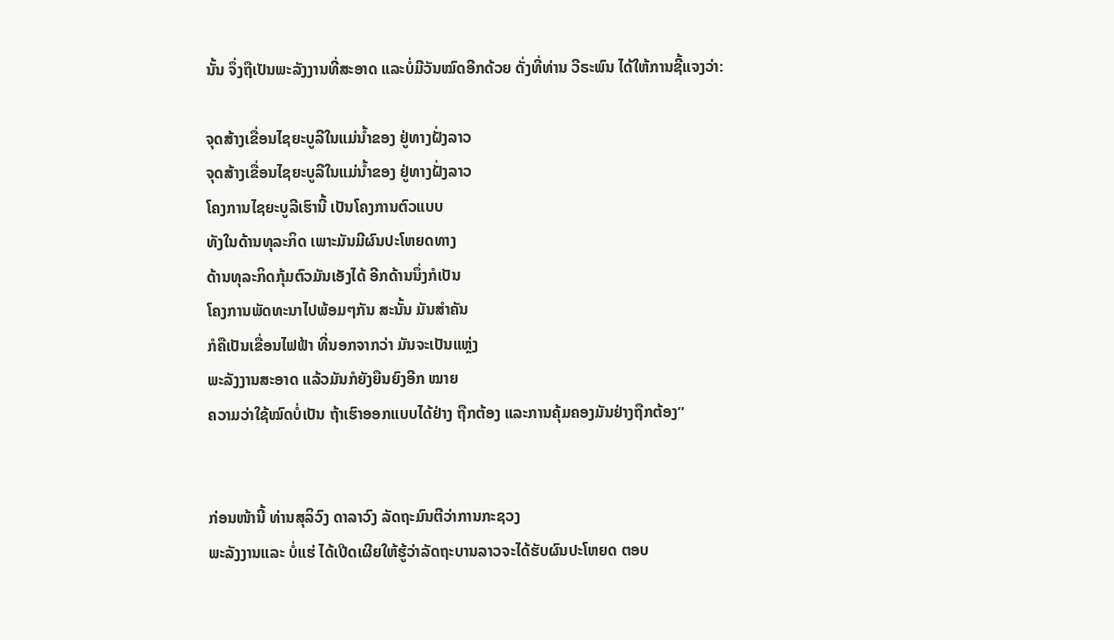ນັ້ນ ຈຶ່ງຖືເປັນພະລັງງານທີ່ສະອາດ ແລະບໍ່ມີວັນໝົດອີກດ້ວຍ ດັ່ງທີ່ທ່ານ ວີຣະພົນ ໄດ້ໃຫ້ການຊີ້ແຈງວ່າ:

ຈຸດສ້າງເຂື່ອນໄຊຍະບູລີໃນແມ່ນໍ້າຂອງ ຢູ່ທາງຝັ່ງລາວ
ຈຸດສ້າງເຂື່ອນໄຊຍະບູລີໃນແມ່ນໍ້າຂອງ ຢູ່ທາງຝັ່ງລາວ
ໂຄງການໄຊຍະບູລີເຮົານີ້ ເປັນໂຄງການຕົວແບບ
ທັງໃນດ້ານທຸລະກິດ ເພາະມັນມີຜົນປະໂຫຍດທາງ
ດ້ານທຸລະກິດກຸ້ມຕົວມັນເອັງໄດ້ ອີກດ້ານນຶ່ງກໍເປັນ
ໂຄງການພັດທະນາໄປພ້ອມໆກັນ ສະນັ້ນ ມັນສໍາຄັນ
ກໍຄືເປັນເຂື່ອນໄຟຟ້າ ທີ່ນອກຈາກວ່າ ມັນຈະເປັນແຫຼ່ງ
ພະລັງງານສະອາດ ແລ້ວມັນກໍຍັງຍືນຍົງອີກ ໝາຍ
ຄວາມວ່າໃຊ້ໝົດບໍ່ເປັນ ຖ້າເຮົາອອກແບບໄດ້ຢ່າງ ຖືກຕ້ອງ ແລະການຄຸ້ມຄອງມັນຢ່າງຖືກຕ້ອງ”


ກ່ອນໜ້ານີ້ ທ່ານສຸລິວົງ ດາລາວົງ ລັດຖະມົນຕີວ່າການກະຊວງ
ພະລັງງານແລະ ບໍ່ແຮ່ ໄດ້ເປີດເຜີຍໃຫ້ຮູ້ວ່າລັດຖະບານລາວຈະໄດ້ຮັບຜົນປະໂຫຍດ ຕອບ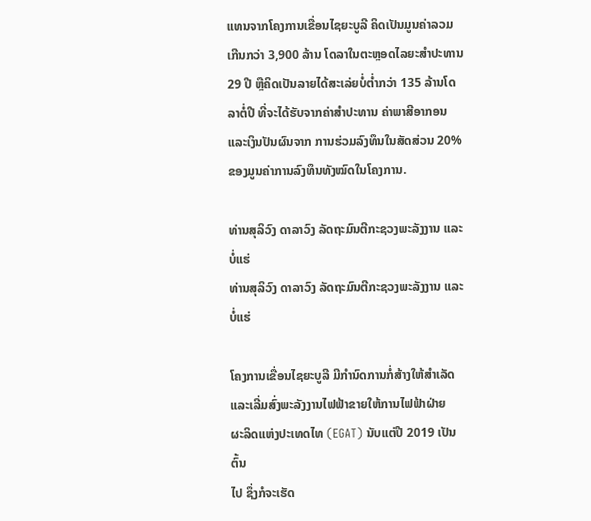ແທນຈາກໂຄງການເຂື່ອນໄຊຍະບູລີ ຄິດເປັນມູນຄ່າລວມເກີນກວ່າ 3,900 ລ້ານ ໂດລາໃນຕະຫຼອດໄລຍະສໍາປະທານ 29 ປີ ຫຼືຄິດເປັນລາຍໄດ້ສະເລ່ຍບໍ່ຕໍ່າກວ່າ 135 ລ້ານໂດລາຕໍ່ປີ ທີ່ຈະໄດ້ຮັບຈາກຄ່າສໍາປະທານ ຄ່າພາສີອາກອນ ແລະເງິນປັນຜົນຈາກ ການຮ່ວມລົງທຶນໃນສັດສ່ວນ 20% ຂອງມູນຄ່າການລົງທຶນທັງໝົດໃນໂຄງການ.

ທ່ານສຸລິວົງ ດາລາວົງ ລັດຖະມົນຕີກະຊວງພະລັງງານ ແລະບໍ່ແຮ່
ທ່ານສຸລິວົງ ດາລາວົງ ລັດຖະມົນຕີກະຊວງພະລັງງານ ແລະບໍ່ແຮ່

ໂຄງການເຂື່ອນໄຊຍະບູລີ ມີກໍານົດການກໍ່ສ້າງໃຫ້ສໍາເລັດ
ແລະເລີ່ມສົ່ງພະລັງງານໄຟຟ້າຂາຍໃຫ້ການໄຟຟ້າຝ່າຍ
ຜະລິດແຫ່ງປະເທດໄທ (EGAT) ນັບແຕ່ປີ 2019 ເປັນຕົ້ນ
ໄປ ຊຶ່ງກໍຈະເຮັດ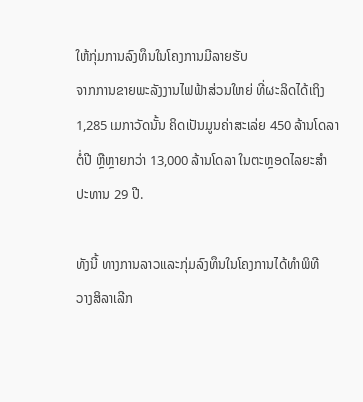ໃຫ້ກຸ່ມການລົງທຶນໃນໂຄງການມີລາຍຮັບ
ຈາກການຂາຍພະລັງງານໄຟຟ້າສ່ວນໃຫຍ່ ທີ່ຜະລິດໄດ້ເຖິງ
1,285 ເມກາວັດນັ້ນ ຄິດເປັນມູນຄ່າສະເລ່ຍ 450 ລ້ານໂດລາ
ຕໍ່ປີ ຫຼືຫຼາຍກວ່າ 13,000 ລ້ານໂດລາ ໃນຕະຫຼອດໄລຍະສໍາ
ປະທານ 29 ປີ.

ທັງນີ້ ທາງການລາວແລະກຸ່ມລົງທຶນໃນໂຄງການໄດ້ທໍາພິທີ
ວາງສິລາເລີກ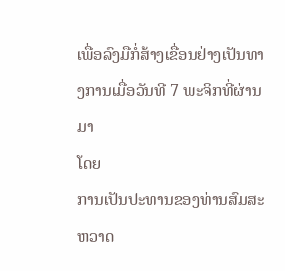ເພື່ອລົງມືກໍ່ສ້າງເຂື່ອນຢ່າງເປັນທາງການເມື່ອວັນທີ 7 ພະຈິກທີ່ຜ່ານມາ
ໂດຍ
ການເປັນປະທານຂອງທ່ານສົມສະຫວາດ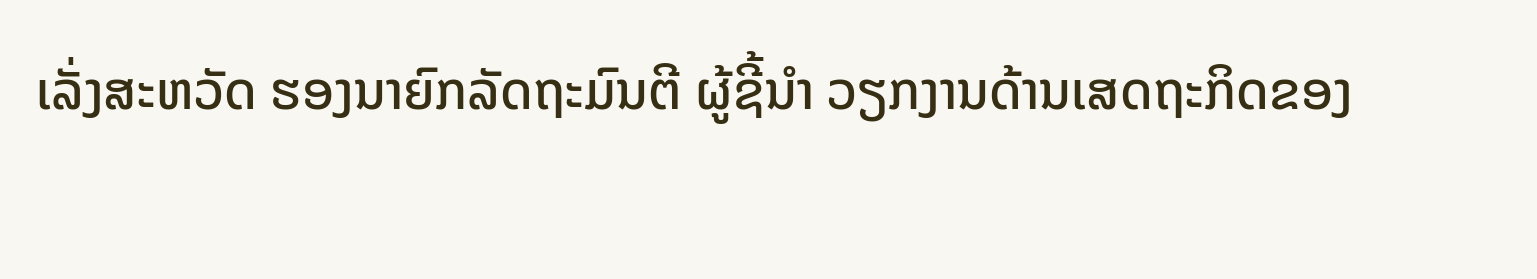ເລັ່ງສະຫວັດ ຮອງນາຍົກລັດຖະມົນຕີ ຜູ້ຊີ້ນໍາ ວຽກງານດ້ານເສດຖະກິດຂອງ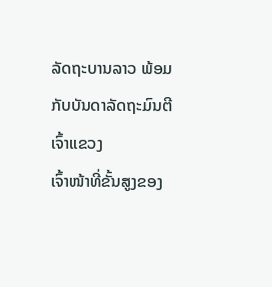ລັດຖະບານລາວ ພ້ອມກັບບັນດາລັດຖະມົນຕີ ເຈົ້າແຂວງ
ເຈົ້າໜ້າທີ່ຂັ້ນສູງຂອງ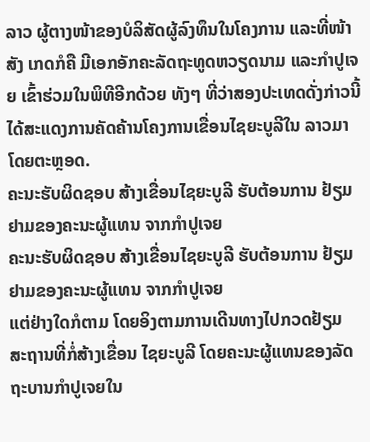ລາວ ຜູ້ຕາງໜ້າຂອງບໍລິສັດຜູ້ລົງທຶນໃນໂຄງການ ແລະທີ່ໜ້າສັງ ເກດກໍຄື ມີເອກອັກຄະລັດຖະທູດຫວຽດນາມ ແລະກໍາປູເຈຍ ເຂົ້າຮ່ວມໃນພິທີອີກດ້ວຍ ທັງໆ ທີ່ວ່າສອງປະເທດດັ່ງກ່າວນີ້ໄດ້ສະແດງການຄັດຄ້ານໂຄງການເຂື່ອນໄຊຍະບູລີໃນ ລາວມາໂດຍຕະຫຼອດ.
ຄະນະຮັບຜິດຊອບ ສ້າງເຂື່ອນໄຊຍະບູລີ ຮັບຕ້ອນການ ຢ້ຽມຢາມຂອງຄະນະຜູ້ແທນ ຈາກກໍາປູເຈຍ
ຄະນະຮັບຜິດຊອບ ສ້າງເຂື່ອນໄຊຍະບູລີ ຮັບຕ້ອນການ ຢ້ຽມຢາມຂອງຄະນະຜູ້ແທນ ຈາກກໍາປູເຈຍ
ແຕ່ຢ່າງໃດກໍຕາມ ໂດຍອິງຕາມການເດີນທາງໄປກວດຢ້ຽມ
ສະຖານທີ່ກໍ່ສ້າງເຂື່ອນ ໄຊຍະບູລີ ໂດຍຄະນະຜູ້ແທນຂອງລັດ
ຖະບານກໍາປູເຈຍໃນ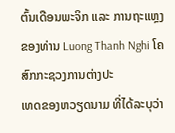ຕົ້ນເດືອນພະຈິກ ແລະ ການຖະແຫຼງ
ຂອງທ່ານ Luong Thanh Nghi ໂຄສົກກະຊວງການຕ່າງປະ
ເທດຂອງຫວຽດນາມ ທີ່ໄດ້ລະບຸວ່າ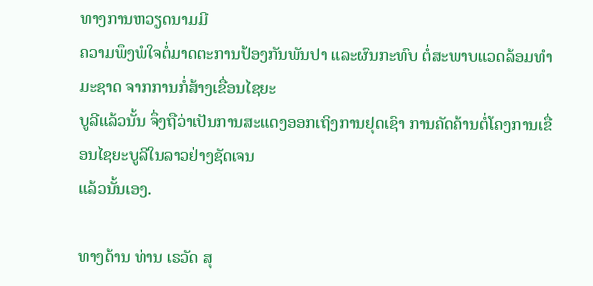ທາງການຫວຽດນາມມີ
ຄວາມພຶງພໍໃຈຕໍ່ມາດຕະການປ້ອງກັນພັນປາ ແລະຜົນກະທົບ ຕໍ່ສະພາບແວດລ້ອມທໍາມະຊາດ ຈາກການກໍ່ສ້າງເຂື່ອນໄຊຍະ
ບູລີແລ້ວນັ້ນ ຈຶ່ງຖືວ່າເປັນການສະແດງອອກເຖິງການຢຸດເຊົາ ການຄັດຄ້ານຕໍ່ໂຄງການເຂື່ອນໄຊຍະບູລີໃນລາວຢ່າງຊັດເຈນ
ແລ້ວນັ້ນເອງ.

ທາງດ້ານ ທ່ານ ເຣວັດ ສຸ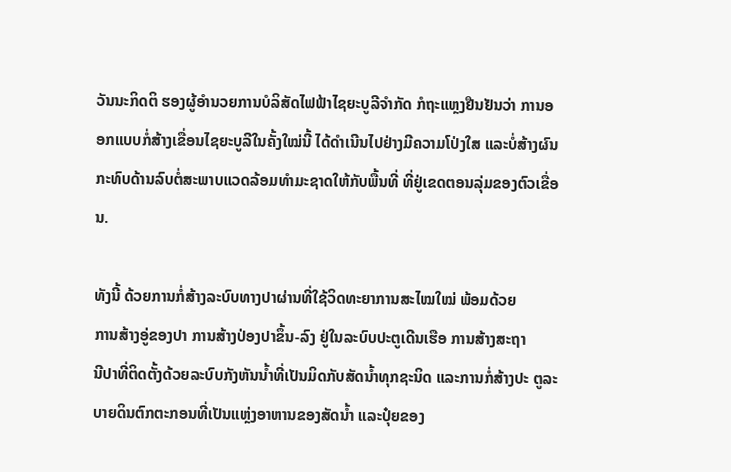ວັນນະກິດຕິ ຮອງຜູ້ອໍານວຍການບໍລິສັດໄຟຟ້າໄຊຍະບູລີຈໍາກັດ ກໍຖະແຫຼງຢືນຢັນວ່າ ການອອກແບບກໍ່ສ້າງເຂື່ອນໄຊຍະບູລີໃນຄັ້ງໃໝ່ນີ້ ໄດ້ດໍາເນີນໄປຢ່າງມີຄວາມໂປ່ງໃສ ແລະບໍ່ສ້າງຜົນກະທົບດ້ານລົບຕໍ່ສະພາບແວດລ້ອມທໍາມະຊາດໃຫ້ກັບພື້ນທີ່ ທີ່ຢູ່ເຂດຕອນລຸ່ມຂອງຕົວເຂື່ອນ.

ທັງນີ້ ດ້ວຍການກໍ່ສ້າງລະບົບທາງປາຜ່ານທີ່ໃຊ້ວິດທະຍາການສະໄໝໃໝ່ ພ້ອມດ້ວຍ
ການສ້າງອູ່ຂອງປາ ການສ້າງປ່ອງປາຂຶ້ນ-ລົງ ຢູ່ໃນລະບົບປະຕູເດີນເຮືອ ການສ້າງສະຖາ
ນີປາທີ່ຕິດຕັ້ງດ້ວຍລະບົບກັງຫັນນໍ້າທີ່ເປັນມິດກັບສັດນໍ້າທຸກຊະນິດ ແລະການກໍ່ສ້າງປະ ຕູລະບາຍດິນຕົກຕະກອນທີ່ເປັນແຫຼ່ງອາຫານຂອງສັດນໍ້າ ແລະປຸ໋ຍຂອງ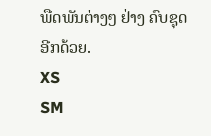ພືດພັນຕ່າງໆ ຢ່າງ ຄົບຊຸດອີກດ້ວຍ.
XS
SM